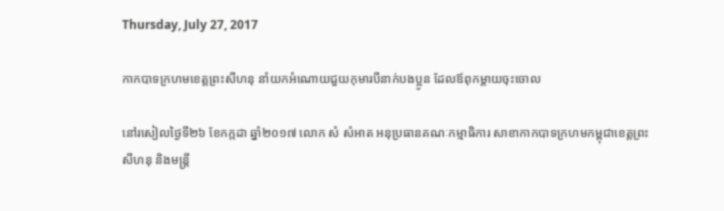Thursday, July 27, 2017

កាកបាទក្រហមខេត្តព្រះសីហនុ នាំយកអំណោយជួយកុមារបីនាក់បងប្អូន ដែលឪពុកម្តាយចុះចោល

នៅរសៀលថ្ងៃទី២៦ ខែកក្កដា ឆ្នាំ២០១៧ លោក សំ សំអាត អនុប្រធានគណៈកម្មាធិការ សាខាកាកបាទក្រហមកម្ពុជាខេត្តព្រះសីហនុ និងមន្ត្រី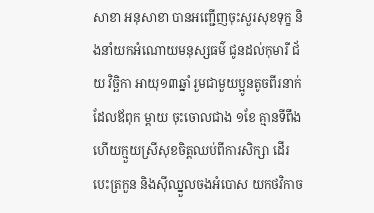សាខា អនុសាខា បានអញ្ជើញចុះសួរសុខទុក្ខ និងនាំយកអំណោយមនុស្សធម៌ ជូនដល់កុមារី ជ័យ វិច្ឆិកា អាយុ១៣ឆ្នាំ រួមជាមួយប្អូនតូចពីរនាក់ ដែលឪពុក ម្តាយ ចុះចោលជាង ១ខែ គ្មានទីពឹង ហើយក្មួយស្រីសុខចិត្តឈប់ពីការសិក្សា ដើរបេះត្រកួន និងស៊ីឈ្នួលចងអំបោស យកថវិកាច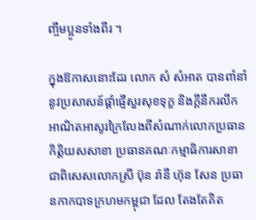ញ្ចឹមប្អូនទាំងពីរ ។

ក្នុងឱកាសនោះដែរ លោក សំ សំអាត បានពាំនាំនូវប្រសាសន៍ផ្ដាំផ្ញើសួរសុខទុក្ខ និងក្ដីនឹករលឹក អាណិតអាសូរក្រៃលែងពីសំណាក់លោកប្រធានកិត្តិយសសាខា ប្រធានគណៈកម្មាធិការសាខា ជាពិសេសលោកស្រី ប៊ុន រ៉ានី ហ៊ុន សែន ប្រធានកាកបាទក្រហមកម្ពុជា ដែល តែងតែគិត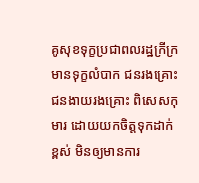គូសុខទុក្ខប្រជាពលរដ្ឋក្រីក្រមានទុក្ខលំបាក ជនរងគ្រោះ ជនងាយរងគ្រោះ ពិសេសកុមារ ដោយយកចិត្តទុកដាក់ខ្ពស់ មិនឲ្យមានការ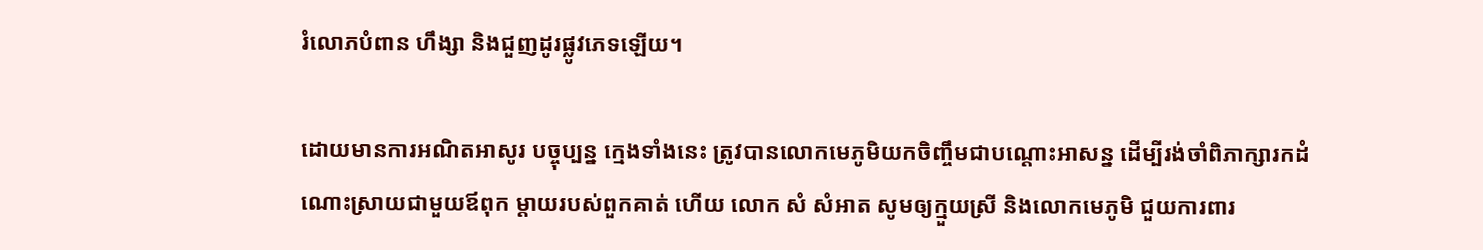រំលោភបំពាន ហឹង្សា និងជួញដូរផ្លូវភេទឡើយ។

ដោយមានការអណិតអាសូរ បច្ចុប្បន្ន ក្មេងទាំងនេះ ត្រូវបានលោកមេភូមិយកចិញ្ចឹមជាបណ្តោះអាសន្ន ដើម្បីរង់ចាំពិភាក្សារកដំណោះស្រាយជាមួយឪពុក ម្តាយរបស់ពួកគាត់ ហើយ លោក សំ សំអាត សូមឲ្យក្មួយស្រី និងលោកមេភូមិ ជួយការពារ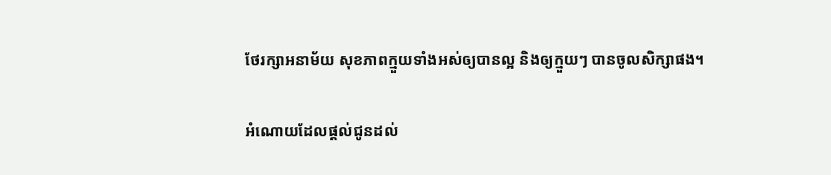ថែរក្សាអនាម័យ សុខភាពក្មួយទាំងអស់ឲ្យបានល្អ និងឲ្យក្មួយៗ បានចូលសិក្សាផង។

អំណោយដែលផ្ដល់ជូនដល់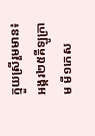ក្មួយស្រីរួមមាន៖ អង្ករ២៥គីឡូក្រាម មី១កេស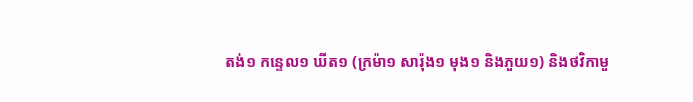តង់១ កន្ទេល១ ឃីត១ (ក្រម៉ា១ សារ៉ុង១ មុង១ និងភួយ១) និងថវិកាមួ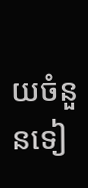យចំនួនទៀ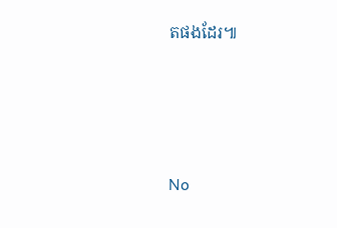តផងដែរ៕







No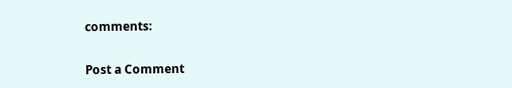comments:

Post a Comment